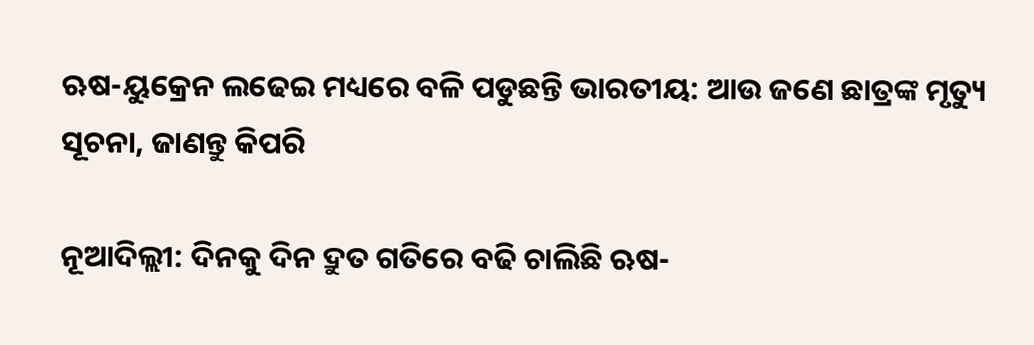ଋଷ-ୟୁକ୍ରେନ ଲଢେଇ ମଧ୍ୟରେ ବଳି ପଡୁଛନ୍ତି ଭାରତୀୟ: ଆଉ ଜଣେ ଛାତ୍ରଙ୍କ ମୃତ୍ୟୁ ସୂଚନା, ଜାଣନ୍ତୁ କିପରି

ନୂଆଦିଲ୍ଲୀ: ଦିନକୁ ଦିନ ଦ୍ରୁତ ଗତିରେ ବଢି ଚାଲିଛି ଋଷ-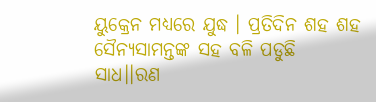ୟୁକ୍ରେନ ମଧ୍ୟରେ ଯୁଦ୍ଧ । ପ୍ରତିଦିନ ଶହ ଶହ ସୈନ୍ୟସାମନ୍ତଙ୍କ ସହ ବଳି ପଡୁଛି ସାଧ।।ରଣ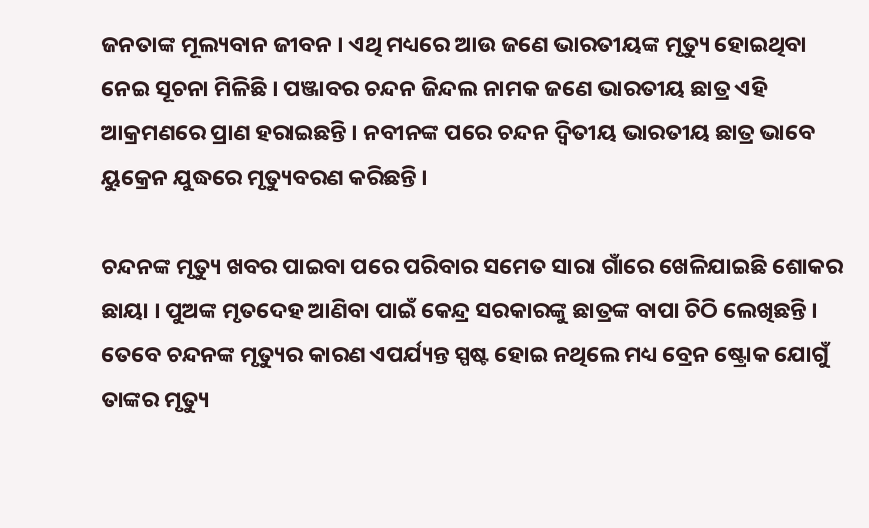ଜନତାଙ୍କ ମୂଲ୍ୟବାନ ଜୀବନ । ଏଥି ମଧ୍ୟରେ ଆଉ ଜଣେ ଭାରତୀୟଙ୍କ ମୃତ୍ୟୁ ହୋଇଥିବା ନେଇ ସୂଚନା ମିଳିଛି । ପଞ୍ଜାବର ଚନ୍ଦନ ଜିନ୍ଦଲ ନାମକ ଜଣେ ଭାରତୀୟ ଛାତ୍ର ଏହି ଆକ୍ରମଣରେ ପ୍ରାଣ ହରାଇଛନ୍ତି । ନବୀନଙ୍କ ପରେ ଚନ୍ଦନ ଦ୍ୱିତୀୟ ଭାରତୀୟ ଛାତ୍ର ଭାବେ ୟୁକ୍ରେନ ଯୁଦ୍ଧରେ ମୃତ୍ୟୁବରଣ କରିଛନ୍ତି ।

ଚନ୍ଦନଙ୍କ ମୃତ୍ୟୁ ଖବର ପାଇବା ପରେ ପରିବାର ସମେତ ସାରା ଗାଁରେ ଖେଳିଯାଇଛି ଶୋକର ଛାୟା । ପୁଅଙ୍କ ମୃତଦେହ ଆଣିବା ପାଇଁ କେନ୍ଦ୍ର ସରକାରଙ୍କୁ ଛାତ୍ରଙ୍କ ବାପା ଚିଠି ଲେଖିଛନ୍ତି । ତେବେ ଚନ୍ଦନଙ୍କ ମୃତ୍ୟୁର କାରଣ ଏପର୍ଯ୍ୟନ୍ତ ସ୍ପଷ୍ଟ ହୋଇ ନଥିଲେ ମଧ୍ୟ ବ୍ରେନ ଷ୍ଟ୍ରୋକ ଯୋଗୁଁ ତାଙ୍କର ମୃତ୍ୟୁ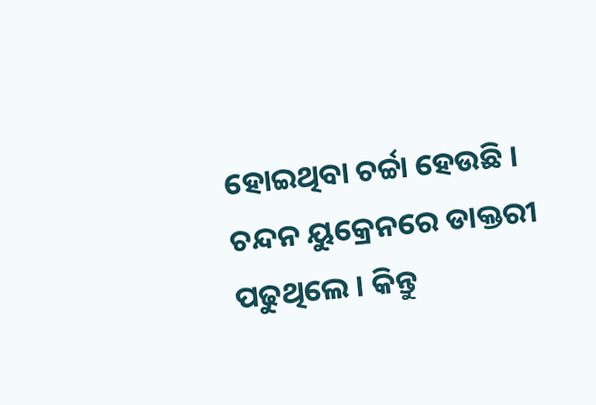ହୋଇଥିବା ଚର୍ଚ୍ଚା ହେଉଛି । ଚନ୍ଦନ ୟୁକ୍ରେନରେ ଡାକ୍ତରୀ ପଢୁଥିଲେ । କିନ୍ତୁ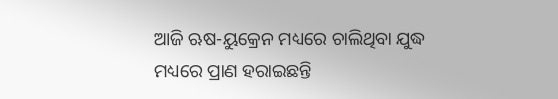ଆଜି ଋଷ-ୟୁକ୍ରେନ ମଧ୍ୟରେ ଚାଲିଥିବା ଯୁଦ୍ଧ ମଧ୍ୟରେ ପ୍ରାଣ ହରାଇଛନ୍ତି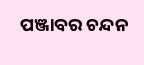ପଞ୍ଜାବର ଚନ୍ଦନ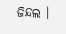ଜିନ୍ଦଲ ।